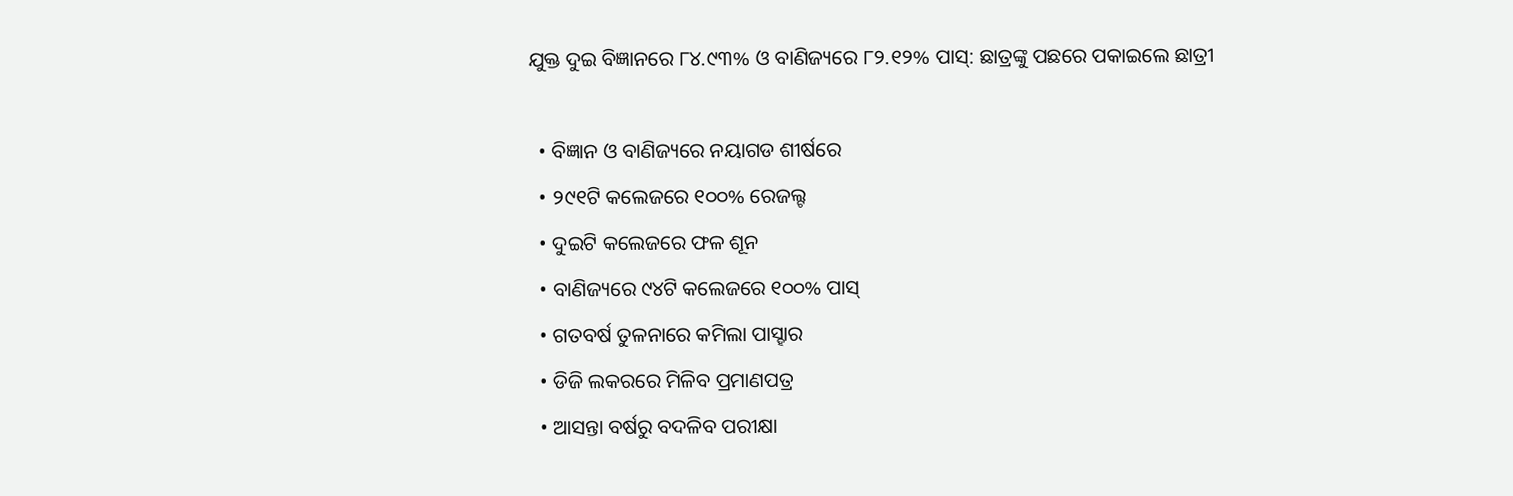ଯୁକ୍ତ ଦୁଇ ବିଜ୍ଞାନରେ ୮୪.୯୩% ଓ ବାଣିଜ୍ୟରେ ୮୨.୧୨% ପାସ୍: ଛାତ୍ରଙ୍କୁ ପଛରେ ପକାଇଲେ ଛାତ୍ରୀ

  • ବିଜ୍ଞାନ ଓ ବାଣିଜ୍ୟରେ ନୟାଗଡ ଶୀର୍ଷରେ
  • ୨୯୧ଟି କଲେଜରେ ୧୦୦% ରେଜଲ୍ଟ
  • ଦୁଇଟି କଲେଜରେ ଫଳ ଶୂନ
  • ବାଣିଜ୍ୟରେ ୯୪ଟି କଲେଜରେ ୧୦୦% ପାସ୍
  • ଗତବର୍ଷ ତୁଳନାରେ କମିଲା ପାସ୍ହାର
  • ଡିଜି ଲକରରେ ମିଳିବ ପ୍ରମାଣପତ୍ର
  • ଆସନ୍ତା ବର୍ଷରୁ ବଦଳିବ ପରୀକ୍ଷା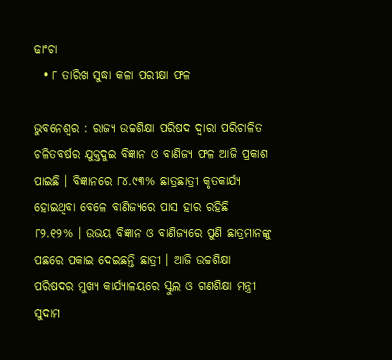ଢାଂଚା
  • ୮ ତାରିଖ ସୁଦ୍ଧା କଳା ପରୀକ୍ଷା ଫଳ

ଭୁବନେଶ୍ୱର : ରାଜ୍ୟ ଉଚ୍ଚଶିକ୍ଷା ପରିଷଦ ଦ୍ୱାରା ପରିଚାଳିତ ଚଳିତବର୍ଷର ଯୁକ୍ତଦୁଇ ବିଜ୍ଞାନ ଓ ବାଣିଜ୍ୟ ଫଳ ଆଜି ପ୍ରକାଶ ପାଇଛି । ବିଜ୍ଞାନରେ ୮୪.୯୩% ଛାତ୍ରଛାତ୍ରୀ କୃତକାର୍ଯ୍ୟ ହୋଇଥିବା ବେଳେ ବାଣିଜ୍ୟରେ ପାସ ହାର ରହିଛି ୮୨.୧୨% । ଉଭୟ ବିଜ୍ଞାନ ଓ ବାଣିଜ୍ୟରେ ପୁଣି ଛାତ୍ରମାନଙ୍କୁ ପଛରେ ପକାଇ ଦେଇଛନ୍ତି ଛାତ୍ରୀ । ଆଜି ଉଚ୍ଚଶିକ୍ଷା ପରିଷଦର ମୁଖ୍ୟ କାର୍ଯ୍ୟାଳୟରେ ସ୍କୁଲ ଓ ଗଣଶିକ୍ଷା ମନ୍ତ୍ରୀ ସୁଦାମ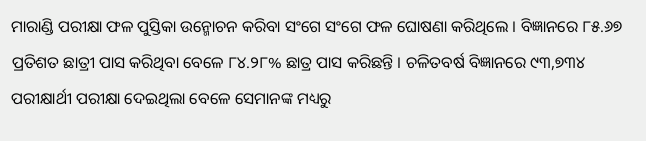ମାରାଣ୍ଡି ପରୀକ୍ଷା ଫଳ ପୁସ୍ତିକା ଉନ୍ମୋଚନ କରିବା ସଂଗେ ସଂଗେ ଫଳ ଘୋଷଣା କରିଥିଲେ । ବିଜ୍ଞାନରେ ୮୫.୬୭ ପ୍ରତିଶତ ଛାତ୍ରୀ ପାସ କରିଥିବା ବେଳେ ୮୪.୨୮% ଛାତ୍ର ପାସ କରିଛନ୍ତି । ଚଳିତବର୍ଷ ବିଜ୍ଞାନରେ ୯୩,୭୩୪ ପରୀକ୍ଷାର୍ଥୀ ପରୀକ୍ଷା ଦେଇଥିଲା ବେଳେ ସେମାନଙ୍କ ମଧ୍ୟରୁ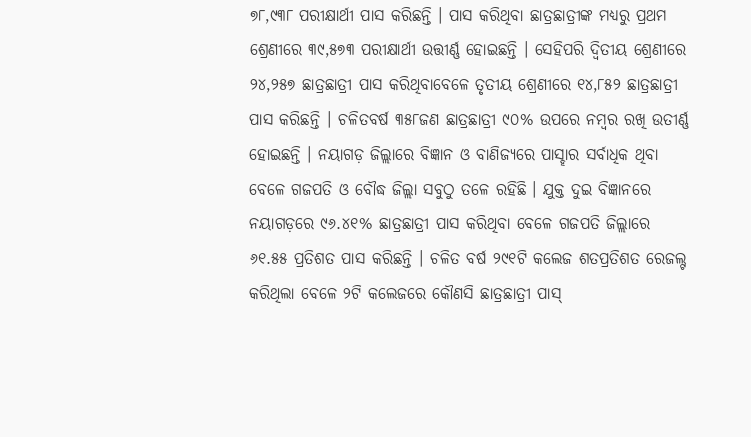୭୮,୯୩୮ ପରୀକ୍ଷାର୍ଥୀ ପାସ କରିଛନ୍ତି । ପାସ କରିଥିବା ଛାତ୍ରଛାତ୍ରୀଙ୍କ ମଧ୍ୟରୁ ପ୍ରଥମ ଶ୍ରେଣୀରେ ୩୯,୫୭୩ ପରୀକ୍ଷାର୍ଥୀ ଉତ୍ତୀର୍ଣ୍ଣ ହୋଇଛନ୍ତି । ସେହିପରି ଦ୍ୱିତୀୟ ଶ୍ରେଣୀରେ ୨୪,୨୫୭ ଛାତ୍ରଛାତ୍ରୀ ପାସ କରିଥିବାବେଳେ ତୃତୀୟ ଶ୍ରେଣୀରେ ୧୪,୮୫୨ ଛାତ୍ରଛାତ୍ରୀ ପାସ କରିଛନ୍ତି । ଚଳିତବର୍ଷ ୩୫୮ଜଣ ଛାତ୍ରଛାତ୍ରୀ ୯୦% ଉପରେ ନମ୍ବର ରଖି ଉତୀର୍ଣ୍ଣ ହୋଇଛନ୍ତି । ନୟାଗଡ଼ ଜିଲ୍ଲାରେ ବିଜ୍ଞାନ ଓ ବାଣିଜ୍ୟରେ ପାସ୍ହାର ସର୍ବାଧିକ ଥିବା ବେଳେ ଗଜପତି ଓ ବୌଦ୍ଧ ଜିଲ୍ଲା ସବୁଠୁ ତଳେ ରହିଛି । ଯୁକ୍ତ ଦୁଇ ବିଜ୍ଞାନରେ ନୟାଗଡ଼ରେ ୯୬.୪୧% ଛାତ୍ରଛାତ୍ରୀ ପାସ କରିଥିବା ବେଳେ ଗଜପତି ଜିଲ୍ଲାରେ ୬୧.୫୫ ପ୍ରତିଶତ ପାସ କରିଛନ୍ତି । ଚଳିତ ବର୍ଷ ୨୯୧ଟି କଲେଜ ଶତପ୍ରତିଶତ ରେଜଲ୍ଟ କରିଥିଲା ବେଳେ ୨ଟି କଲେଜରେ କୌଣସି ଛାତ୍ରଛାତ୍ରୀ ପାସ୍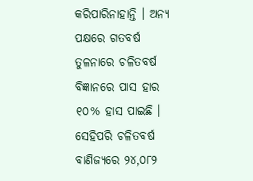କରିପାରିନାହାନ୍ତି । ଅନ୍ୟ ପକ୍ଷରେ ଗତବର୍ଷ ତୁଳନାରେ ଚଳିତବର୍ଷ ବିଜ୍ଞାନରେ ପାସ ହାର ୧୦% ହାସ ପାଇଛି । ସେହିପରି ଚଳିତବର୍ଷ ବାଣିଜ୍ୟରେ ୨୪,୦୮୨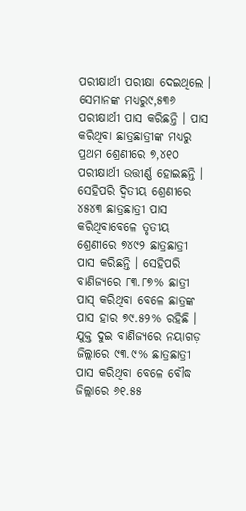ପରୀକ୍ଷାର୍ଥୀ ପରୀକ୍ଷା ଦେଇଥିଲେ । ସେମାନଙ୍କ ମଧ୍ୟରୁ୯,୫୩୬ ପରୀକ୍ଷାର୍ଥୀ ପାସ କରିଛନ୍ତି । ପାସ କରିଥିବା ଛାତ୍ରଛାତ୍ରୀଙ୍କ ମଧ୍ୟରୁ ପ୍ରଥମ ଶ୍ରେଣୀରେ ୭,୪୧୦ ପରୀକ୍ଷାର୍ଥୀ ଉତ୍ତୀର୍ଣ୍ଣ ହୋଇଛନ୍ତି । ସେହିପରି ଦ୍ୱିତୀୟ ଶ୍ରେଣୀରେ ୪୫୪୩ ଛାତ୍ରଛାତ୍ରୀ ପାସ କରିଥିବାବେଳେ ତୃତୀୟ ଶ୍ରେଣୀରେ ୭୪୯୨ ଛାତ୍ରଛାତ୍ରୀ ପାସ କରିଛନ୍ତି । ସେହିପରି ବାଣିଜ୍ୟରେ ୮୩.୮୭% ଛାତ୍ରୀ ପାସ୍ କରିଥିବା ବେଳେ ଛାତ୍ରଙ୍କ ପାସ ହାର ୭୯.୫୨% ରହିଛି । ଯୁକ୍ତ ଦୁଇ ବାଣିଜ୍ୟରେ ନୟାଗଡ଼ ଜିଲ୍ଲାରେ ୯୩.୯% ଛାତ୍ରଛାତ୍ରୀ ପାସ କରିଥିବା ବେଳେ ବୌଦ୍ଧ ଜିଲ୍ଲାରେ ୬୧.୫୫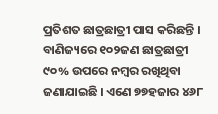ପ୍ରତିଶତ ଛାତ୍ରଛାତ୍ରୀ ପାସ କରିଛନ୍ତି । ବାଣିଜ୍ୟରେ ୧୦୨ଜଣ ଛାତ୍ରଛାତ୍ରୀ ୯୦% ଉପରେ ନମ୍ବର ରଖିଥିବା ଜଣାଯାଇଛି । ଏଣେ ୭୭ହଜାର ୪୬୮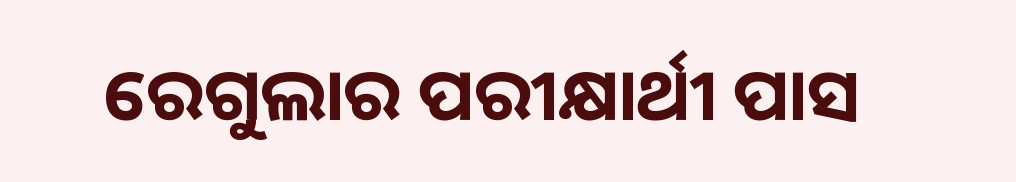ରେଗୁଲାର ପରୀକ୍ଷାର୍ଥୀ ପାସ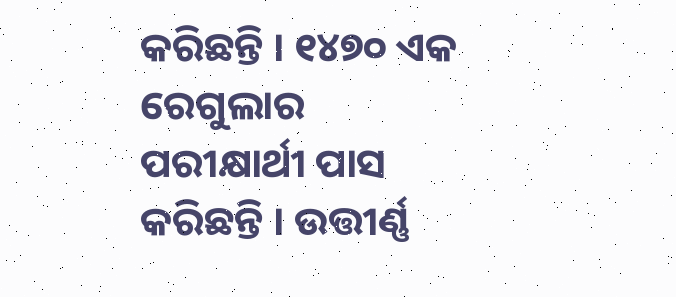କରିଛନ୍ତି । ୧୪୭୦ ଏକ ରେଗୁଲାର ପରୀକ୍ଷାର୍ଥୀ ପାସ କରିଛନ୍ତି । ଉତ୍ତୀର୍ଣ୍ଣ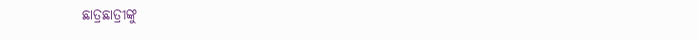ଛାତ୍ରଛାତ୍ରୀଙ୍କୁ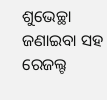ଶୁଭେଚ୍ଛା ଜଣାଇବା ସହ ରେଜଲ୍ଟ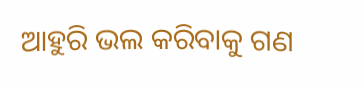ଆହୁରି ଭଲ କରିବାକୁ ଗଣ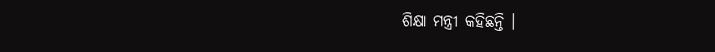ଶିକ୍ଷା ମନ୍ତ୍ରୀ କହିଛନ୍ତି ।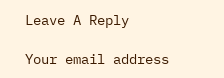Leave A Reply

Your email address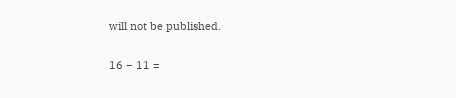will not be published.

16 − 11 =